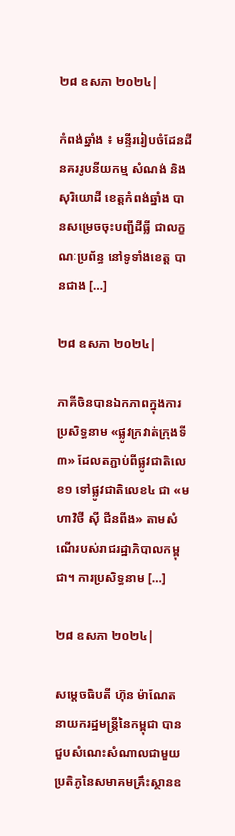២៨ ឧសភា ២០២៤|

កំពង់ឆ្នាំង ៖ មន្ទីររៀបចំដែនដីនគររូបនីយកម្ម សំណង់ និងសុរិយោដី ខេត្តកំពង់ឆ្នាំង បានសម្រេចចុះបញ្ជីដីធ្លី ជាលក្ខណៈប្រព័ន្ធ នៅទូទាំងខេត្ត បានជាង […]

២៨ ឧសភា ២០២៤|

ភាគីចិនបានឯកភាពក្នុងការប្រសិទ្ធនាម «ផ្លូវក្រវាត់ក្រុងទី៣» ដែលតភ្ជាប់ពីផ្លូវជាតិលេខ១ ទៅផ្លូវជាតិលេខ៤ ជា «មហាវិថី ស៊ី ជីនពីង» តាមសំណើរបស់រាជរដ្ឋាភិបាលកម្ពុជា។ ការប្រសិទ្ធនាម […]

២៨ ឧសភា ២០២៤|

សម្តេចធិបតី ហ៊ុន ម៉ាណែត នាយករដ្ឋមន្ត្រីនៃកម្ពុជា បានជួបសំណេះសំណាលជាមួយប្រតិភូនៃសមាគមគ្រឹះស្ថានឧ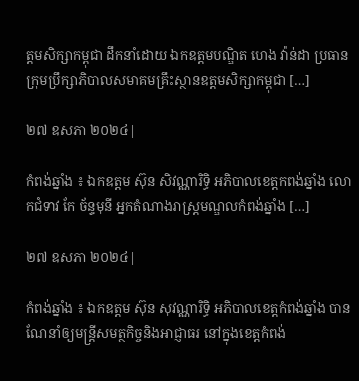ត្តមសិក្សាកម្ពុជា ដឹកនាំដោយ ឯកឧត្តមបណ្ឌិត ហេង វ៉ាន់ដា ប្រធានក្រុមប្រឹក្សាភិបាលសមាគមគ្រឹះស្ថានឧត្តមសិក្សាកម្ពុជា […]

២៧ ឧសភា ២០២៤|

កំពង់ឆ្នាំង ៖ ឯកឧត្តម ស៊ុន សិវណ្ណារិទ្ធិ អភិបាលខេត្តកពង់ឆ្នាំង លោកជំទាវ កែ ច័ន្ទមុនី អ្នកតំណាងរាស្ត្រមណ្ឌលកំពង់ឆ្នាំង […]

២៧ ឧសភា ២០២៤|

កំពង់ឆ្នាំង ៖ ឯកឧត្តម ស៊ុន សុវណ្ណារិទ្ធិ អភិបាលខេត្តកំពង់ឆ្នាំង បានណែនាំឲ្យមន្ត្រីសមត្ថកិច្ចនិងអាជ្ញាធរ នៅក្នុងខេត្តកំពង់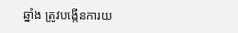ឆ្នាំង ត្រូវបង្កើនការយ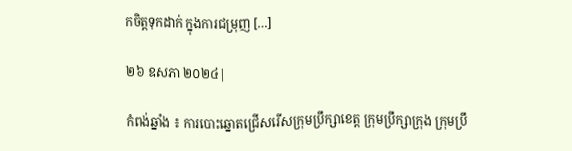កចិត្តទុកដាក់ ក្នុងការជម្រុញ […]

២៦ ឧសភា ២០២៤|

កំពង់ឆ្នាំង ៖ ការបោះឆ្នោតជ្រើសរើសក្រុមប្រឹក្សាខេត្ត ក្រុមប្រឹក្សាក្រុង ក្រុមប្រឹ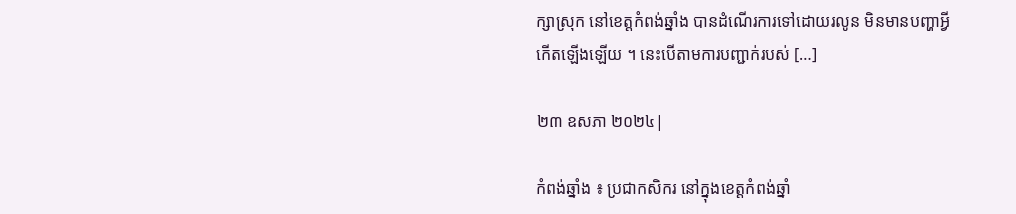ក្សាស្រុក នៅខេត្តកំពង់ឆ្នាំង បានដំណើរការទៅដោយរលូន មិនមានបញ្ហាអ្វីកើតឡើងឡើយ ។ នេះបើតាមការបញ្ជាក់របស់ […]

២៣ ឧសភា ២០២៤|

កំពង់ឆ្នាំង ៖ ប្រជាកសិករ នៅក្នុងខេត្តកំពង់ឆ្នាំ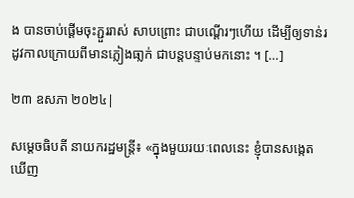ង បានចាប់ផ្តើមចុះភ្ជួររាស់ សាបព្រោះ ជាបណ្តើរៗហើយ ដើម្បីឲ្យទាន់រដូវកាលក្រោយពីមានភ្លៀងធា្លក់ ជាបន្តបន្ទាប់មកនោះ ។ […]

២៣ ឧសភា ២០២៤|

សម្តេចធិបតី នាយករដ្ឋមន្ត្រី៖ «ក្នុងមួយរយៈពេលនេះ ខ្ញុំបានសង្កេតឃើញ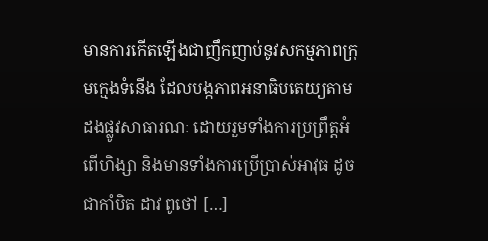មានការកើតឡើងជាញឹកញាប់នូវសកម្មភាពក្រុមក្មេងទំនើង ដែលបង្កភាពអនាធិបតេយ្យតាមដងផ្លូវសាធារណៈ ដោយរួមទាំងការប្រព្រឹត្តអំពើហិង្សា និងមានទាំងការប្រើប្រាស់អាវុធ ដូចជាកាំបិត ដាវ ពូថៅ […]